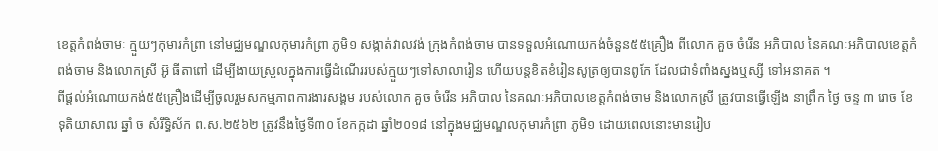ខេត្តកំពង់ចាមៈ ក្មួយៗកុមារកំព្រា នៅមជ្ឈមណ្ឌលកុមារកំព្រា ភូមិ១ សង្កាត់វាលវង់ ក្រុងកំពង់ចាម បានទទួលអំណោយកង់ចំនួន៥៥គ្រឿង ពីលោក គួច ចំរើន អភិបាល នៃគណៈអភិបាលខេត្តកំពង់ចាម និងលោកស្រី អ៊ូ ធីតាពៅ ដើម្បីងាយស្រួលក្នុងការធ្វើដំណើររបស់ក្មួយៗទៅសាលារៀន ហើយបន្តខិតខំរៀនសូត្រឲ្យបានពូកែ ដែលជាទំពាំងស្នងឬស្សី ទៅអនាគត ។
ពីផ្តល់អំណោយកង់៥៥គ្រឿងដើម្បីចូលរួមសកម្មភាពការងារសង្គម របស់លោក គួច ចំរើន អភិបាល នៃគណៈអភិបាលខេត្តកំពង់ចាម និងលោកស្រី ត្រូវបានធ្វើឡើង នាព្រឹក ថ្ងៃ ចន្ទ ៣ រោច ខែ ទុតិយាសាឍ ឆ្នាំ ច សំរឹទ្ធិស័ក ព.ស.២៥៦២ ត្រូវនឹងថ្ងៃទី៣០ ខែកក្កដា ឆ្នាំ២០១៨ នៅក្នុងមជ្ឈមណ្ឌលកុមារកំព្រា ភូមិ១ ដោយពេលនោះមានរៀប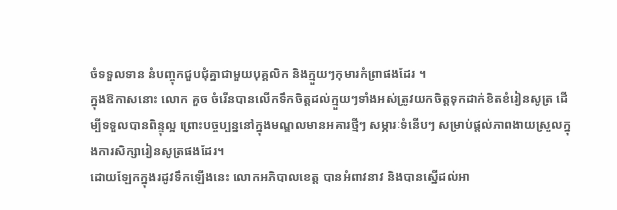ចំទទួលទាន នំបញ្ចុកជួបជុំគ្នាជាមួយបុគ្គលិក និងក្មួយៗកុមារកំព្រាផងដែរ ។
ក្នុងឱកាសនោះ លោក គួច ចំរើនបានលើកទឹកចិត្តដល់ក្មួយៗទាំងអស់ត្រូវយកចិត្តទុកដាក់ខិតខំរៀនសូត្រ ដើម្បីទទួលបានពិន្ទុល្អ ព្រោះបច្ចប្បន្ននៅក្នុងមណ្ឌលមានអគារថ្មីៗ សម្ភារៈទំនើបៗ សម្រាប់ផ្តល់ភាពងាយស្រួលក្នុងការសិក្សារៀនសូត្រផងដែរ។
ដោយឡែកក្នុងរដូវទឹកឡើងនេះ លោកអភិបាលខេត្ត បានអំពាវនាវ និងបានស្នើដល់អា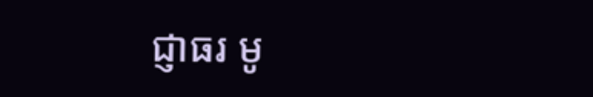ជ្ញាធរ មូ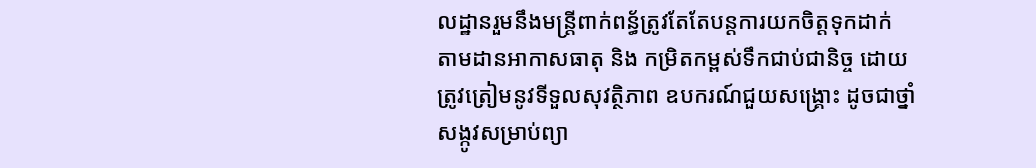លដ្ឋានរួមនឹងមន្ត្រីពាក់ពន្ធ័ត្រូវតែតែបន្តការយកចិត្តទុកដាក់ តាមដានអាកាសធាតុ និង កម្រិតកម្ពស់ទឹកជាប់ជានិច្ច ដោយត្រូវត្រៀមនូវទីទួលសុវត្ថិភាព ឧបករណ៍ជួយសង្គ្រោះ ដូចជាថ្នាំសង្កូវសម្រាប់ព្យា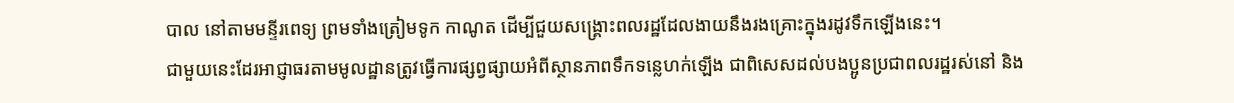បាល នៅតាមមន្ទីរពេទ្យ ព្រមទាំងត្រៀមទូក កាណូត ដើម្បីជួយសង្គ្រោះពលរដ្ឋដែលងាយនឹងរងគ្រោះក្នុងរដូវទឹកឡើងនេះ។
ជាមួយនេះដែរអាជ្ញាធរតាមមូលដ្ឋានត្រូវធ្វើការផ្សព្វផ្សាយអំពីស្ថានភាពទឹកទន្លេហក់ឡើង ជាពិសេសដល់បងប្អូនប្រជាពលរដ្ឋរស់នៅ និង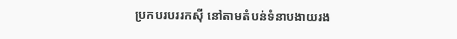ប្រកបរបររកស៊ី នៅតាមតំបន់ទំនាបងាយរង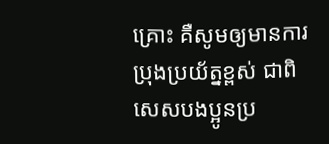គ្រោះ គឺសូមឲ្យមានការប្រុងប្រយ័ត្នខ្ពស់ ជាពិសេសបងប្អូនប្រ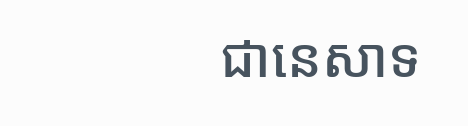ជានេសាទ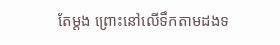តែម្តង ព្រោះនៅលើទឹកតាមដងទ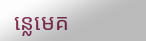ន្លេមេគ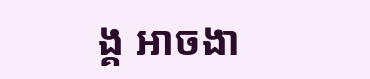ង្គ អាចងា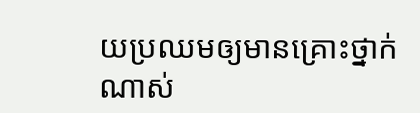យប្រឈមឲ្យមានគ្រោះថ្នាក់ណាស់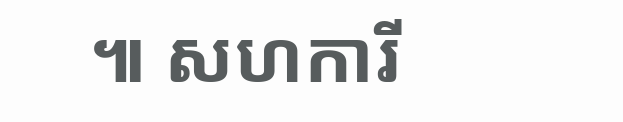៕ សហការី